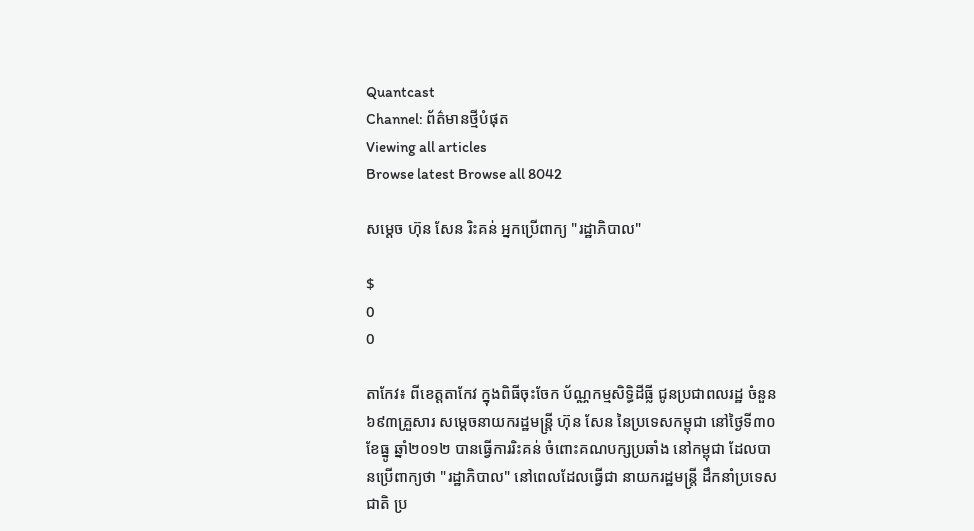Quantcast
Channel: ព័ត៌មានថ្មីបំផុត
Viewing all articles
Browse latest Browse all 8042

សម្តេច ហ៊ុន សែន រិះគន់ អ្នកប្រើពាក្យ "រដ្ឋាភិបាល"

$
0
0

តាកែវ៖ ពីខេត្តតាកែវ ក្នុងពិធីចុះចែក ប័ណ្ណកម្មសិទ្ធិដីធ្លី ជូនប្រជាពលរដ្ឋ ចំនួន៦៩៣គ្រួសារ សម្តេចនាយករដ្ឋមន្រ្តី ហ៊ុន សែន នៃប្រទេសកម្ពុជា នៅថ្ងៃទី៣០ ខែធ្នូ ឆ្នាំ២០១២ បានធ្វើការរិះគន់ ចំពោះគណបក្សប្រឆាំង នៅកម្ពុជា ដែលបានប្រើពាក្យថា "រដ្ឋាភិបាល" នៅពេលដែលធ្វើជា នាយករដ្ឋមន្រ្តី ដឹកនាំប្រទេសជាតិ ប្រ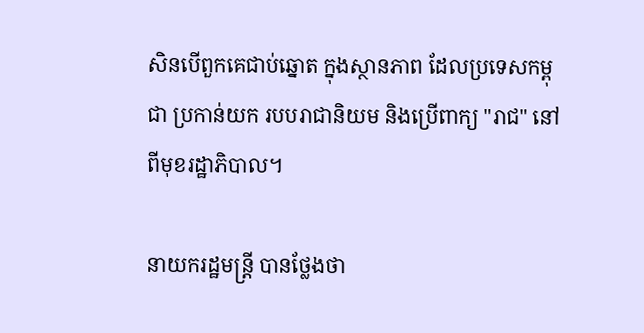សិនបើពួកគេជាប់ឆ្នោត ក្នុងស្ថានភាព ដែលប្រទេសកម្ពុជា ប្រកាន់យក របបរាជានិយម និងប្រើពាក្យ "រាជ" នៅពីមុខរដ្ឋាភិបាល។

នាយករដ្ឋមន្រ្តី បានថ្លែងថា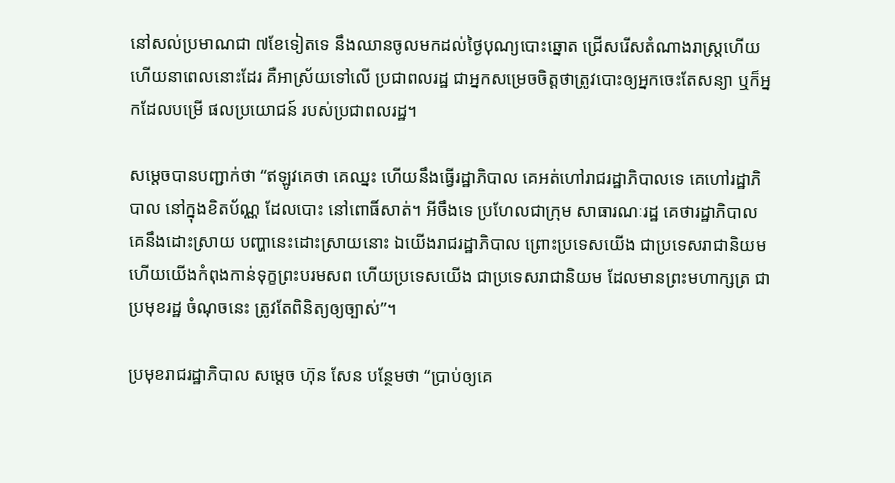នៅសល់ប្រមាណជា ៧ខែទៀតទេ នឹងឈានចូលមកដល់ថ្ងៃបុណ្យបោះឆ្នោត ជ្រើសរើសតំណាងរាស្រ្តហើយ ហើយនាពេលនោះដែរ គឺអាស្រ័យទៅលើ ប្រជាពលរដ្ឋ ជាអ្នកសម្រេចចិត្តថាត្រូវបោះឲ្យអ្នកចេះតែសន្យា ឬក៏អ្នកដែលបម្រើ ផលប្រយោជន៍ របស់ប្រជាពលរដ្ឋ។

សម្តេចបានបញ្ជាក់ថា “ឥឡូវគេថា គេឈ្នះ ហើយនឹងធ្វើរដ្ឋាភិបាល គេអត់ហៅរាជរដ្ឋាភិបាលទេ គេហៅរដ្ឋាភិបាល នៅក្នុងខិតប័ណ្ណ ដែលបោះ នៅពោធិ៍សាត់។ អីចឹងទេ ប្រហែលជាក្រុម សាធារណៈរដ្ឋ គេថារដ្ឋាភិបាល គេនឹងដោះស្រាយ បញ្ហានេះដោះស្រាយនោះ ឯយើងរាជរដ្ឋាភិបាល ព្រោះប្រទេសយើង ជាប្រទេសរាជានិយម ហើយយើងកំពុងកាន់ទុក្ខព្រះបរមសព ហើយប្រទេសយើង ជាប្រទេសរាជានិយម ដែលមានព្រះមហាក្សត្រ ជាប្រមុខរដ្ឋ ចំណុចនេះ ត្រូវតែពិនិត្យឲ្យច្បាស់”។

ប្រមុខរាជរដ្ឋាភិបាល សម្តេច ហ៊ុន សែន បន្ថែមថា “ប្រាប់ឲ្យគេ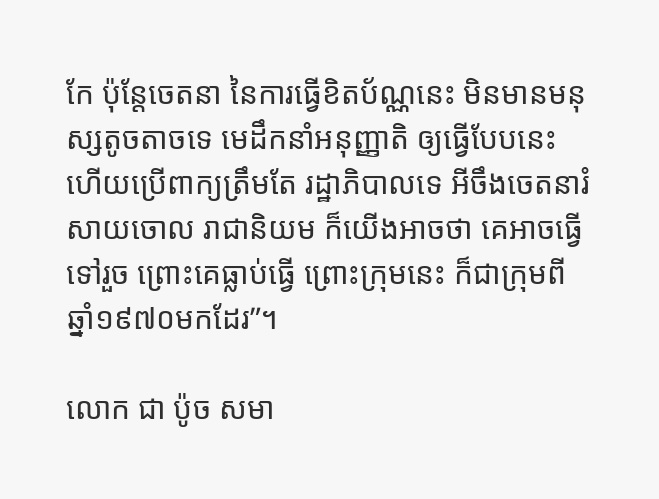កែ ប៉ុន្តែចេតនា នៃការធ្វើខិតប័ណ្ណនេះ មិនមានមនុស្សតូចតាចទេ មេដឹកនាំអនុញ្ញាតិ ឲ្យធ្វើបែបនេះ ហើយប្រើពាក្យត្រឹមតែ រដ្ឋាភិបាលទេ អីចឹងចេតនារំសាយចោល រាជានិយម ក៏យើងអាចថា គេអាចធ្វើទៅរួច ព្រោះគេធ្លាប់ធ្វើ ព្រោះក្រុមនេះ ក៏ជាក្រុមពីឆ្នាំ១៩៧០មកដែរ”។

លោក ជា ប៉ូច សមា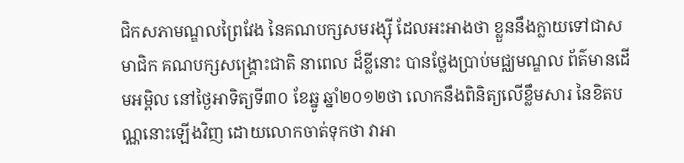ជិកសភាមណ្ឌលព្រៃវែង នៃគណបក្សសមរង្ស៊ី ដែលអះអាងថា ខ្លួននឹងក្លាយទៅជាសមាជិក គណបក្សសង្រ្គោះជាតិ នាពេល ដ៏ខ្លីនោះ បានថ្លែងប្រាប់មជ្ឈមណ្ឌល ព័ត៌មានដើមអម្ពិល នៅថ្ងៃអាទិត្យទី៣០ ខែឆ្នូ ឆ្នាំ២០១២ថា លោកនឹងពិនិត្យលើខ្លឹមសារ នៃខិតបណ្ណនោះឡើងវិញ ដោយលោកចាត់ទុកថា វាអា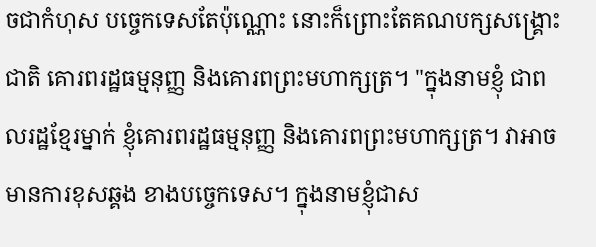ចជាកំហុស បច្ចេកទេសតែប៉ុណ្ណោះ នោះក៏ព្រោះតែគណបក្សសង្រ្គោះជាតិ គោរពរដ្ឋធម្មនុញ្ញ និងគោរពព្រះមហាក្សត្រ។ "ក្នុងនាមខ្ញុំ ជាពលរដ្ឋខ្មែរម្នាក់ ខ្ញុំគោរពរដ្ឋធម្មនុញ្ញ និងគោរពព្រះមហាក្សត្រ។ វាអាចមានការខុសឆ្គង ខាងបច្ចេកទេស។ ក្នុងនាមខ្ញុំជាស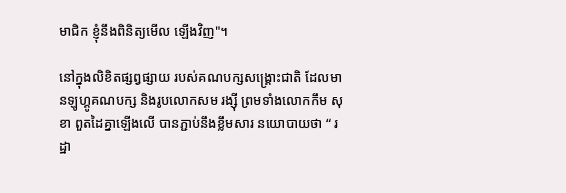មាជិក ខ្ញុំនឹងពិនិត្យមើល ឡើងវិញ"។

នៅក្នុងលិខិតផ្សព្វផ្សាយ របស់គណបក្សសង្គ្រោះជាតិ ដែលមានឡូហ្គូគណបក្ស និងរូបលោកសម រង្ស៊ី ព្រមទាំងលោកកឹម សុខា ពួតដៃគ្នាឡើងលើ បានភ្ជាប់នឹងខ្លឹមសារ នយោបាយថា “ រដ្ឋា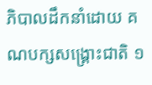ភិបាលដឹកនាំដោយ គណបក្សសង្គ្រោះជាតិ ១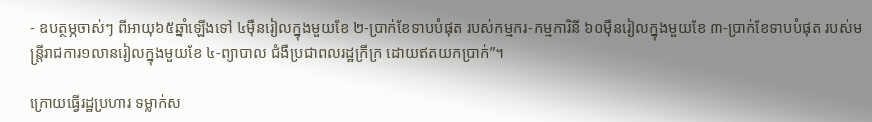- ឧបត្ថម្ភចាស់ៗ ពីអាយុ៦៥ឆ្នាំឡើងទៅ ៤ម៉ឺនរៀលក្នុងមួយខែ ២-ប្រាក់ខែទាបបំផុត របស់កម្មករ-កម្មការិនី ៦០ម៉ឺនរៀលក្នុងមួយខែ ៣-ប្រាក់ខែទាបបំផុត របស់មន្ត្រីរាជការ១លានរៀលក្នុងមួយខែ ៤-ព្យាបាល ជំងឺប្រជាពលរដ្ឋក្រីក្រ ដោយឥតយកប្រាក់”។

ក្រោយធ្វើរដ្ឋប្រហារ ទម្លាក់ស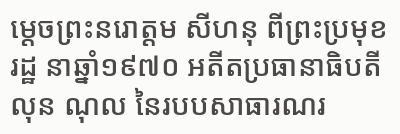ម្តេចព្រះនរោត្តម សីហនុ ពីព្រះប្រមុខរដ្ឋ នាឆ្នាំ១៩៧០ អតីតប្រធានាធិបតី លុន ណុល នៃរបបសាធារណរ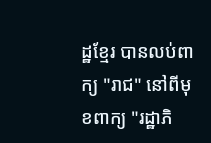ដ្ឋខ្មែរ បានលប់ពាក្យ "រាជ" នៅពីមុខពាក្យ "រដ្ឋាភិ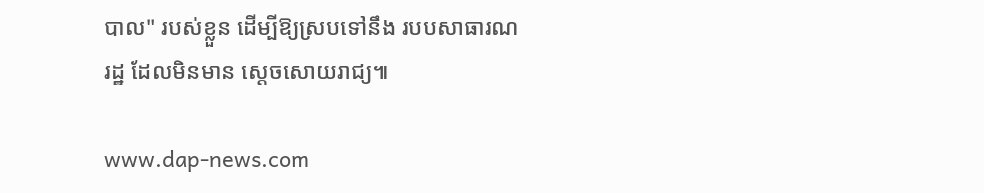បាល" របស់ខ្លួន ដើម្បីឱ្យស្របទៅនឹង របបសាធារណរដ្ឋ ដែលមិនមាន ស្តេចសោយរាជ្យ៕

www.dap-news.com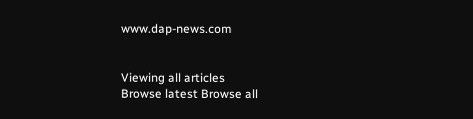www.dap-news.com


Viewing all articles
Browse latest Browse all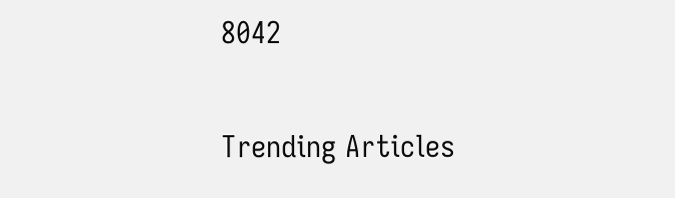8042

Trending Articles